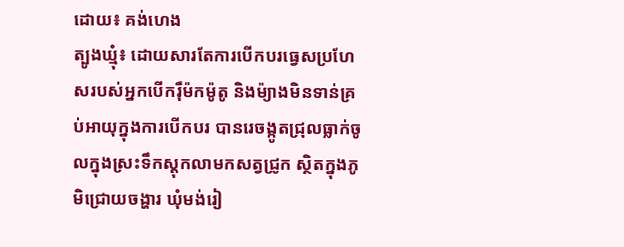ដោយ៖ គង់ហេង
ត្បូងឃ្មុំ៖ ដោយសារតែការបើកបរធ្វេសប្រហែសរបស់អ្នកបើករ៉ឺម៉កម៉ូតូ និងម៉្យាងមិនទាន់គ្រប់អាយុក្នុងការបើកបរ បានរេចង្កូតជ្រុលធ្លាក់ចូលក្នុងស្រះទឹកស្តុកលាមកសត្វជ្រូក ស្ថិតក្នុងភូមិជ្រោយចង្ហារ ឃុំមង់រៀ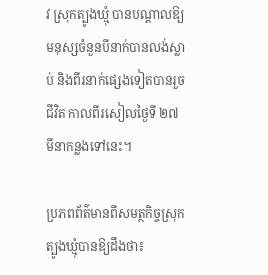វ ស្រុកត្បូងឃ្មុំ បានបណ្តាលឱ្យមនុស្សចំនួនបីនាក់បានលង់ស្លាប់ និងពីរនាក់ផ្សេងទៀតបានរួចជីវិត កាលពីរសៀលថ្ងៃទី ២៧ មីនាកន្លងទៅនេះ។

ប្រភពព័ត៌មានពីសមត្ថកិច្ចស្រុកត្បូងឃ្មុំបានឱ្យដឹងថា៖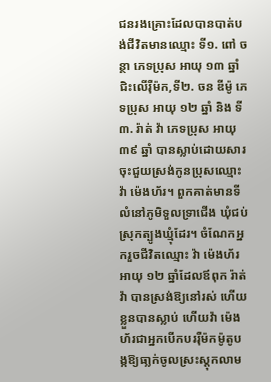ជនរងគ្រោះដែលបានបាត់បង់ជីវិតមានឈ្មោះ ទី១. ពៅ ចន្ថា ភេទប្រុស អាយុ ១៣ ឆ្នាំ ជិះលើរ៉ឺម៉ក,ទី២. ចន ឌីម៉ូ ភេទប្រុស អាយុ ១២ ឆ្នាំ និង ទី៣. រ៉ាត់ វ៉ា ភេទប្រុស អាយុ ៣៩ ឆ្នាំ បានស្លាប់ដោយសារចុះជួយស្រង់កូនប្រុសឈ្មោះ វ៉ា ម៉េងហ័រ។ ពួកគាត់មានទីលំនៅភូមិទួលទ្រាជើង ឃុំជប់ ស្រុកត្បូងឃ្មុំដែរ។ ចំណែកអ្នករួចជីវិតឈ្មោះ វ៉ា ម៉េងហ័រ អាយុ ១២ ឆ្នាំដែលឪពុក រ៉ាត់ វ៉ា បានស្រង់ឱ្យនៅរស់ ហើយខ្លួនបានស្លាប់ ហើយវ៉ា ម៉េងហ័រជាអ្នកបើកបររ៉ឺម៉កម៉ូតូបង្កឱ្យធា្លក់ចូលស្រះស្តុកលាម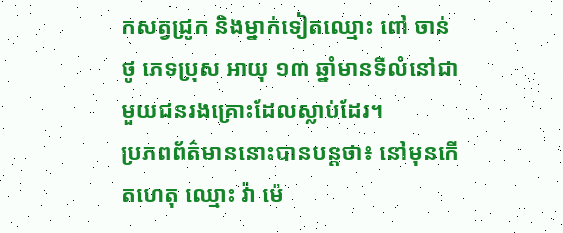កសត្វជ្រូក និងម្នាក់ទៀតឈ្មោះ ពៅ ចាន់ថូ ភេទប្រុស អាយុ ១៣ ឆ្នាំមានទីលំនៅជាមួយជនរងគ្រោះដែលស្លាប់ដែរ។
ប្រភពព័ត៌មាននោះបានបន្តថា៖ នៅមុនកើតហេតុ ឈ្មោះ វ៉ា ម៉េ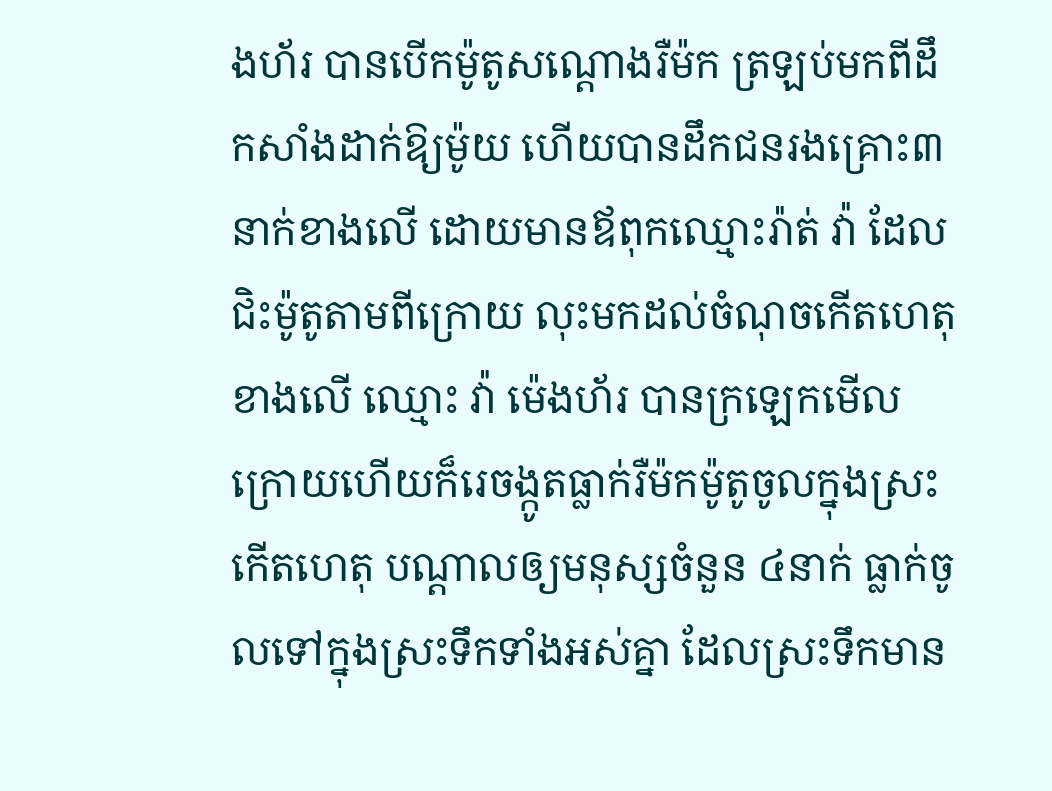ងហ័រ បានបើកម៉ូតូសណ្ដោងរឺម៉ក ត្រឡប់មកពីដឹកសាំងដាក់ឱ្យម៉ូយ ហើយបានដឹកជនរងគ្រោះ៣នាក់ខាងលើ ដោយមានឪពុកឈ្មោះរ៉ាត់ វ៉ា ដែលជិះម៉ូតូតាមពីក្រោយ លុះមកដល់ចំណុចកើតហេតុខាងលើ ឈ្មោះ វ៉ា ម៉េងហ័រ បានក្រឡេកមើលក្រោយហើយក៏រេចង្កូតធ្លាក់រឺម៉កម៉ូតូចូលក្នុងស្រះកើតហេតុ បណ្ដាលឲ្យមនុស្សចំនួន ៤នាក់ ធ្លាក់ចូលទៅក្នុងស្រះទឹកទាំងអស់គ្នា ដែលស្រះទឹកមាន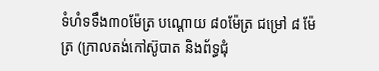ទំហំទទឹង៣០ម៉ែត្រ បណ្ដោយ ៨០ម៉ែត្រ ជម្រៅ ៨ ម៉ែត្រ (ក្រាលតង់កៅស៊ូបាត និងព័ទ្ធជុំ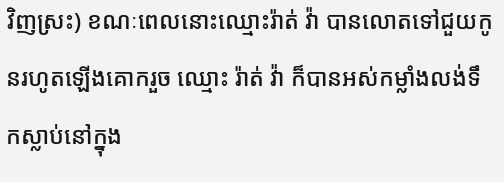វិញស្រះ) ខណៈពេលនោះឈ្មោះរ៉ាត់ វ៉ា បានលោតទៅជួយកូនរហូតឡើងគោករួច ឈ្មោះ រ៉ាត់ វ៉ា ក៏បានអស់កម្លាំងលង់ទឹកស្លាប់នៅក្នុង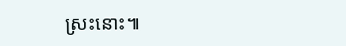ស្រះនោះ៕